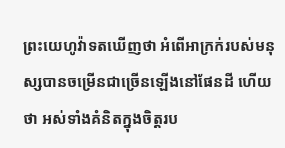ព្រះយេហូវ៉ាទតឃើញថា អំពើអាក្រក់របស់មនុស្សបានចម្រើនជាច្រើនឡើងនៅផែនដី ហើយថា អស់ទាំងគំនិតក្នុងចិត្តរប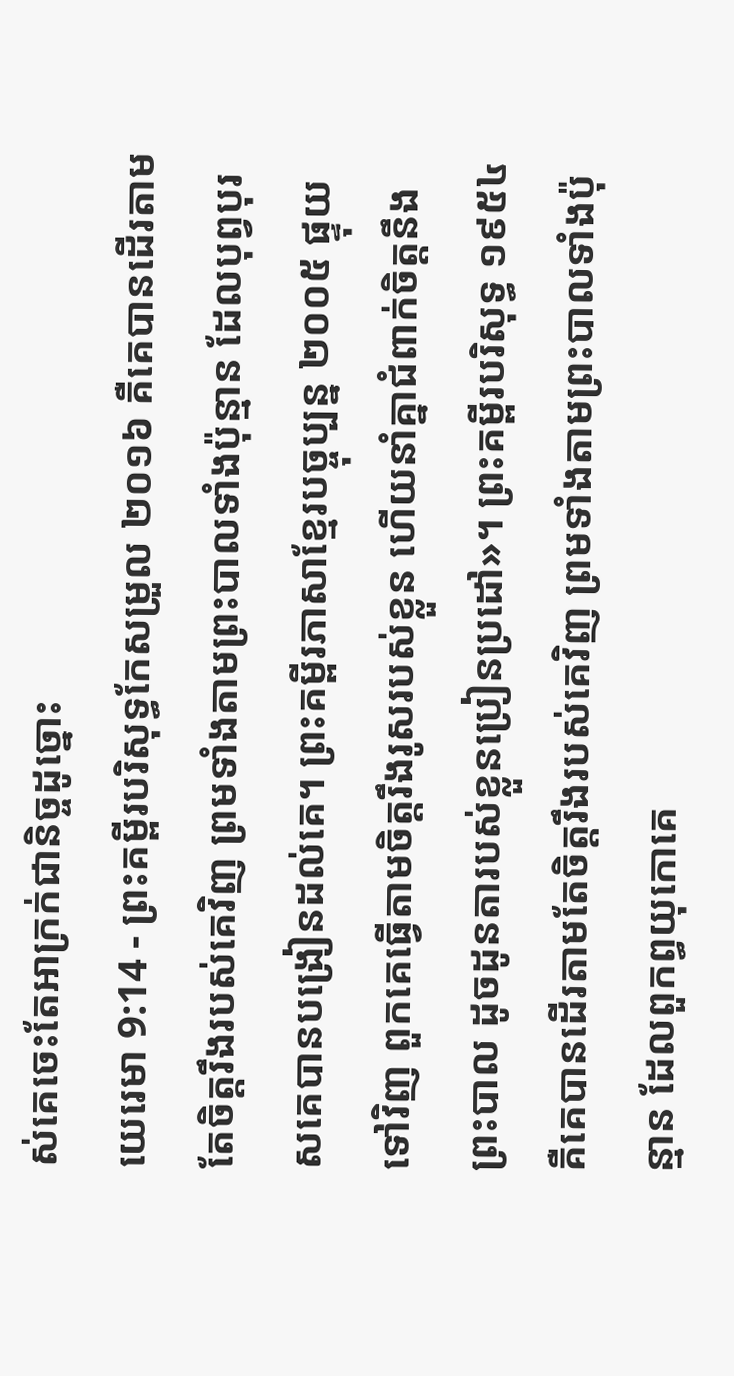ស់គេចេះតែអាក្រក់ជានិច្ចដូច្នោះ
យេរេមា 9:14 - ព្រះគម្ពីរបរិសុទ្ធកែសម្រួល ២០១៦ គឺគេបានដើរតាមតែចិត្តរឹងរបស់គេវិញ ព្រមទាំងតាមព្រះបាលទាំងប៉ុន្មាន ដែលបុព្វបុរសគេបានបង្រៀនដល់គេ។ ព្រះគម្ពីរភាសាខ្មែរបច្ចុប្បន្ន ២០០៥ ផ្ទុយទៅវិញ ពួកគេធ្វើតាមចិត្តរឹងរូសរបស់ខ្លួន ហើយនាំគ្នាជំពាក់ចិត្តនឹងព្រះបាល ដូចដូនតារបស់ខ្លួនប្រៀនប្រដៅ»។ ព្រះគម្ពីរបរិសុទ្ធ ១៩៥៤ គឺគេបានដើរតាមតែចិត្តរឹងរបស់គេវិញ ព្រមទាំងតាមព្រះបាលទាំងប៉ុន្មាន ដែលពួកព្ធយុកោគេ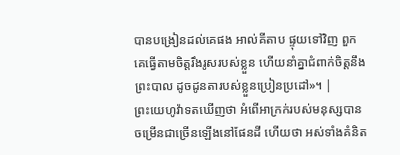បានបង្រៀនដល់គេផង អាល់គីតាប ផ្ទុយទៅវិញ ពួកគេធ្វើតាមចិត្តរឹងរូសរបស់ខ្លួន ហើយនាំគ្នាជំពាក់ចិត្តនឹងព្រះបាល ដូចដូនតារបស់ខ្លួនប្រៀនប្រដៅ»។ |
ព្រះយេហូវ៉ាទតឃើញថា អំពើអាក្រក់របស់មនុស្សបានចម្រើនជាច្រើនឡើងនៅផែនដី ហើយថា អស់ទាំងគំនិត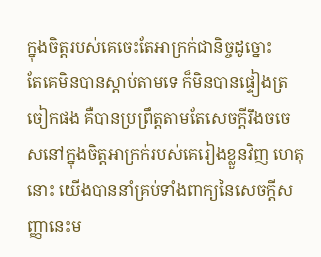ក្នុងចិត្តរបស់គេចេះតែអាក្រក់ជានិច្ចដូច្នោះ
តែគេមិនបានស្តាប់តាមទេ ក៏មិនបានផ្ទៀងត្រចៀកផង គឺបានប្រព្រឹត្តតាមតែសេចក្ដីរឹងចចេសនៅក្នុងចិត្តអាក្រក់របស់គេរៀងខ្លួនវិញ ហេតុនោះ យើងបាននាំគ្រប់ទាំងពាក្យនៃសេចក្ដីសញ្ញានេះម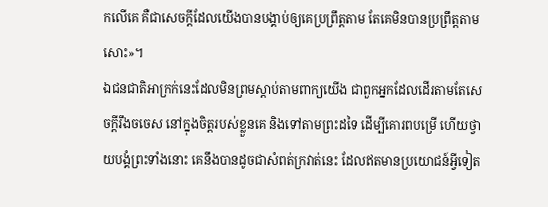កលើគេ គឺជាសេចក្ដីដែលយើងបានបង្គាប់ឲ្យគេប្រព្រឹត្តតាម តែគេមិនបានប្រព្រឹត្តតាមសោះ»។
ឯជនជាតិអាក្រក់នេះដែលមិនព្រមស្តាប់តាមពាក្យយើង ជាពួកអ្នកដែលដើរតាមតែសេចក្ដីរឹងចចេស នៅក្នុងចិត្តរបស់ខ្លួនគេ និងទៅតាមព្រះដទៃ ដើម្បីគោរពបម្រើ ហើយថ្វាយបង្គំព្រះទាំងនោះ គេនឹងបានដូចជាសំពត់ក្រវាត់នេះ ដែលឥតមានប្រយោជន៍អ្វីទៀត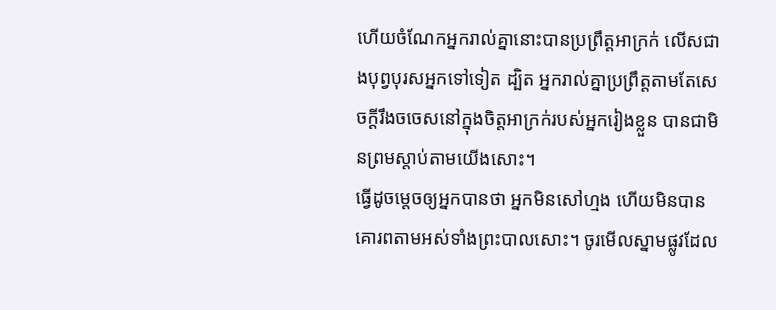ហើយចំណែកអ្នករាល់គ្នានោះបានប្រព្រឹត្តអាក្រក់ លើសជាងបុព្វបុរសអ្នកទៅទៀត ដ្បិត អ្នករាល់គ្នាប្រព្រឹត្តតាមតែសេចក្ដីរឹងចចេសនៅក្នុងចិត្តអាក្រក់របស់អ្នករៀងខ្លួន បានជាមិនព្រមស្តាប់តាមយើងសោះ។
ធ្វើដូចម្តេចឲ្យអ្នកបានថា អ្នកមិនសៅហ្មង ហើយមិនបានគោរពតាមអស់ទាំងព្រះបាលសោះ។ ចូរមើលស្នាមផ្លូវដែល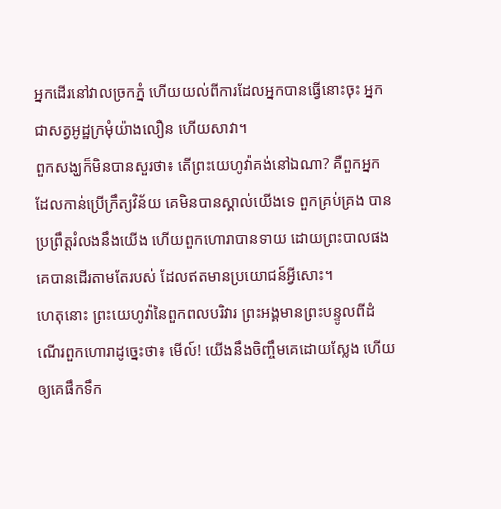អ្នកដើរនៅវាលច្រកភ្នំ ហើយយល់ពីការដែលអ្នកបានធ្វើនោះចុះ អ្នកជាសត្វអូដ្ឋក្រមុំយ៉ាងលឿន ហើយសាវា។
ពួកសង្ឃក៏មិនបានសួរថា៖ តើព្រះយេហូវ៉ាគង់នៅឯណា? គឺពួកអ្នកដែលកាន់ប្រើក្រឹត្យវិន័យ គេមិនបានស្គាល់យើងទេ ពួកគ្រប់គ្រង បានប្រព្រឹត្តរំលងនឹងយើង ហើយពួកហោរាបានទាយ ដោយព្រះបាលផង គេបានដើរតាមតែរបស់ ដែលឥតមានប្រយោជន៍អ្វីសោះ។
ហេតុនោះ ព្រះយេហូវ៉ានៃពួកពលបរិវារ ព្រះអង្គមានព្រះបន្ទូលពីដំណើរពួកហោរាដូច្នេះថា៖ មើល៍! យើងនឹងចិញ្ចឹមគេដោយស្លែង ហើយឲ្យគេផឹកទឹក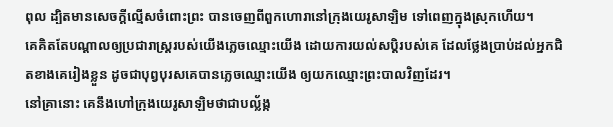ពុល ដ្បិតមានសេចក្ដីល្មើសចំពោះព្រះ បានចេញពីពួកហោរានៅក្រុងយេរូសាឡិម ទៅពេញក្នុងស្រុកហើយ។
គេគិតតែបណ្ដាលឲ្យប្រជារាស្ត្ររបស់យើងភ្លេចឈ្មោះយើង ដោយការយល់សប្តិរបស់គេ ដែលថ្លែងប្រាប់ដល់អ្នកជិតខាងគេរៀងខ្លួន ដូចជាបុព្វបុរសគេបានភ្លេចឈ្មោះយើង ឲ្យយកឈ្មោះព្រះបាលវិញដែរ។
នៅគ្រានោះ គេនឹងហៅក្រុងយេរូសាឡិមថាជាបល្ល័ង្ក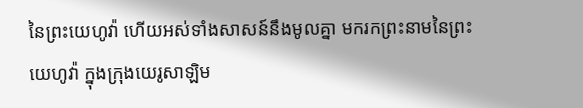នៃព្រះយេហូវ៉ា ហើយអស់ទាំងសាសន៍នឹងមូលគ្នា មករកព្រះនាមនៃព្រះយេហូវ៉ា ក្នុងក្រុងយេរូសាឡិម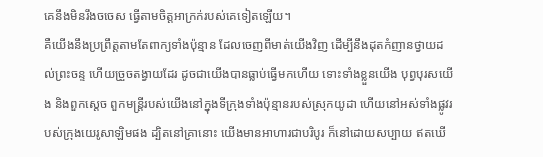គេនឹងមិនរឹងចចេស ធ្វើតាមចិត្តអាក្រក់របស់គេទៀតឡើយ។
គឺយើងនឹងប្រព្រឹត្តតាមតែពាក្យទាំងប៉ុន្មាន ដែលចេញពីមាត់យើងវិញ ដើម្បីនឹងដុតកំញានថ្វាយដល់ព្រះចន្ទ ហើយច្រួចតង្វាយដែរ ដូចជាយើងបានធ្លាប់ធ្វើមកហើយ ទោះទាំងខ្លួនយើង បុព្វបុរសយើង និងពួកស្តេច ពួកមន្ត្រីរបស់យើងនៅក្នុងទីក្រុងទាំងប៉ុន្មានរបស់ស្រុកយូដា ហើយនៅអស់ទាំងផ្លូវរបស់ក្រុងយេរូសាឡិមផង ដ្បិតនៅគ្រានោះ យើងមានអាហារជាបរិបូរ ក៏នៅដោយសប្បាយ ឥតឃើ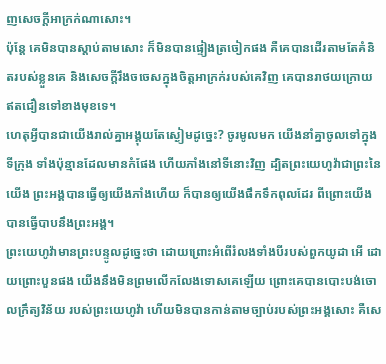ញសេចក្ដីអាក្រក់ណាសោះ។
ប៉ុន្តែ គេមិនបានស្តាប់តាមសោះ ក៏មិនបានផ្ទៀងត្រចៀកផង គឺគេបានដើរតាមតែគំនិតរបស់ខ្លួនគេ និងសេចក្ដីរឹងចចេសក្នុងចិត្តអាក្រក់របស់គេវិញ គេបានរាថយក្រោយ ឥតជឿនទៅខាងមុខទេ។
ហេតុអ្វីបានជាយើងរាល់គ្នាអង្គុយតែស្ងៀមដូច្នេះ? ចូរមូលមក យើងនាំគ្នាចូលទៅក្នុងទីក្រុង ទាំងប៉ុន្មានដែលមានកំផែង ហើយភាំងនៅទីនោះវិញ ដ្បិតព្រះយេហូវ៉ាជាព្រះនៃយើង ព្រះអង្គបានធ្វើឲ្យយើងភាំងហើយ ក៏បានឲ្យយើងផឹកទឹកពុលដែរ ពីព្រោះយើងបានធ្វើបាបនឹងព្រះអង្គ។
ព្រះយេហូវ៉ាមានព្រះបន្ទូលដូច្នេះថា ដោយព្រោះអំពើរំលងទាំងបីរបស់ពួកយូដា អើ ដោយព្រោះបួនផង យើងនឹងមិនព្រមលើកលែងទោសគេឡើយ ព្រោះគេបានបោះបង់ចោលក្រឹត្យវិន័យ របស់ព្រះយេហូវ៉ា ហើយមិនបានកាន់តាមច្បាប់របស់ព្រះអង្គសោះ គឺសេ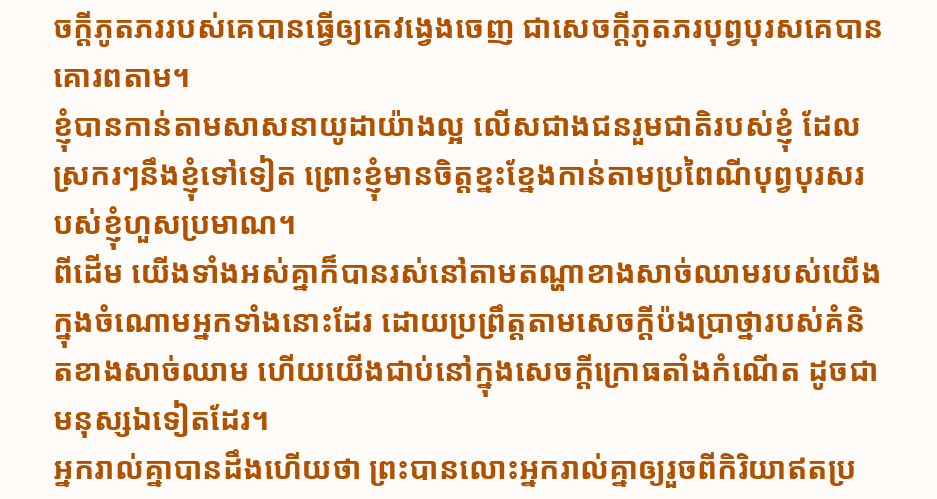ចក្ដីភូតភររបស់គេបានធ្វើឲ្យគេវង្វេងចេញ ជាសេចក្ដីភូតភរបុព្វបុរសគេបានគោរពតាម។
ខ្ញុំបានកាន់តាមសាសនាយូដាយ៉ាងល្អ លើសជាងជនរួមជាតិរបស់ខ្ញុំ ដែលស្រករៗនឹងខ្ញុំទៅទៀត ព្រោះខ្ញុំមានចិត្តខ្នះខ្នែងកាន់តាមប្រពៃណីបុព្វបុរសរបស់ខ្ញុំហួសប្រមាណ។
ពីដើម យើងទាំងអស់គ្នាក៏បានរស់នៅតាមតណ្ហាខាងសាច់ឈាមរបស់យើង ក្នុងចំណោមអ្នកទាំងនោះដែរ ដោយប្រព្រឹត្តតាមសេចក្តីប៉ងប្រាថ្នារបស់គំនិតខាងសាច់ឈាម ហើយយើងជាប់នៅក្នុងសេចក្ដីក្រោធតាំងកំណើត ដូចជាមនុស្សឯទៀតដែរ។
អ្នករាល់គ្នាបានដឹងហើយថា ព្រះបានលោះអ្នករាល់គ្នាឲ្យរួចពីកិរិយាឥតប្រ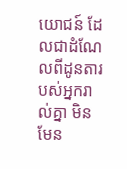យោជន៍ ដែលជាដំណែលពីដូនតារបស់អ្នករាល់គ្នា មិនមែន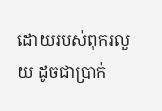ដោយរបស់ពុករលួយ ដូចជាប្រាក់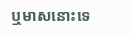ឬមាសនោះទេ